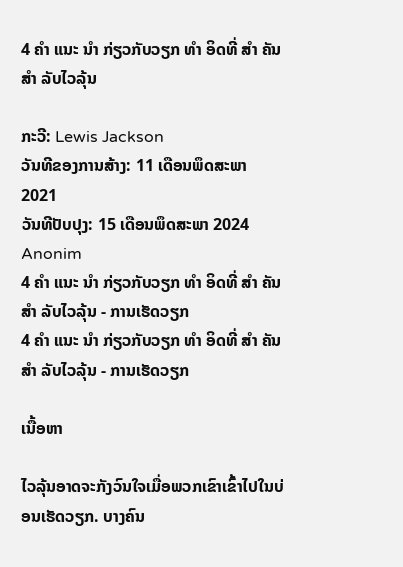4 ຄຳ ແນະ ນຳ ກ່ຽວກັບວຽກ ທຳ ອິດທີ່ ສຳ ຄັນ ສຳ ລັບໄວລຸ້ນ

ກະວີ: Lewis Jackson
ວັນທີຂອງການສ້າງ: 11 ເດືອນພຶດສະພາ 2021
ວັນທີປັບປຸງ: 15 ເດືອນພຶດສະພາ 2024
Anonim
4 ຄຳ ແນະ ນຳ ກ່ຽວກັບວຽກ ທຳ ອິດທີ່ ສຳ ຄັນ ສຳ ລັບໄວລຸ້ນ - ການເຮັດວຽກ
4 ຄຳ ແນະ ນຳ ກ່ຽວກັບວຽກ ທຳ ອິດທີ່ ສຳ ຄັນ ສຳ ລັບໄວລຸ້ນ - ການເຮັດວຽກ

ເນື້ອຫາ

ໄວລຸ້ນອາດຈະກັງວົນໃຈເມື່ອພວກເຂົາເຂົ້າໄປໃນບ່ອນເຮັດວຽກ. ບາງຄົນ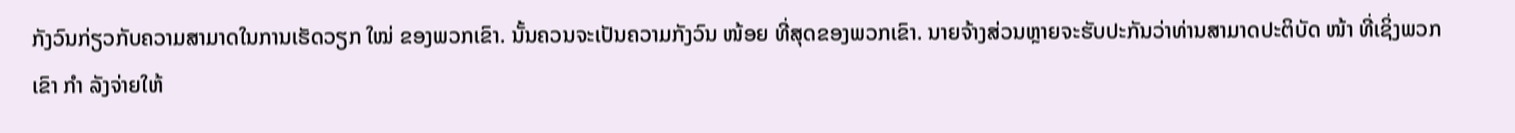ກັງວົນກ່ຽວກັບຄວາມສາມາດໃນການເຮັດວຽກ ໃໝ່ ຂອງພວກເຂົາ. ນັ້ນຄວນຈະເປັນຄວາມກັງວົນ ໜ້ອຍ ທີ່ສຸດຂອງພວກເຂົາ. ນາຍຈ້າງສ່ວນຫຼາຍຈະຮັບປະກັນວ່າທ່ານສາມາດປະຕິບັດ ໜ້າ ທີ່ເຊິ່ງພວກເຂົາ ກຳ ລັງຈ່າຍໃຫ້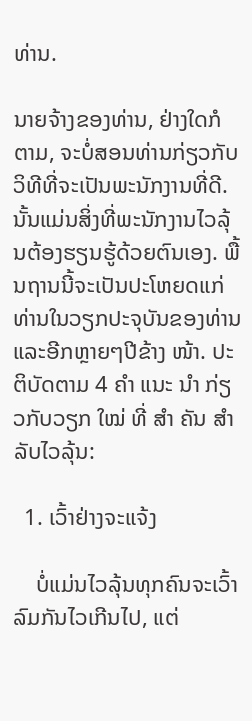ທ່ານ.

ນາຍຈ້າງຂອງທ່ານ, ຢ່າງໃດກໍຕາມ, ຈະບໍ່ສອນທ່ານກ່ຽວກັບວິທີທີ່ຈະເປັນພະນັກງານທີ່ດີ. ນັ້ນແມ່ນສິ່ງທີ່ພະນັກງານໄວລຸ້ນຕ້ອງຮຽນຮູ້ດ້ວຍຕົນເອງ. ພື້ນຖານນີ້ຈະເປັນປະໂຫຍດແກ່ທ່ານໃນວຽກປະຈຸບັນຂອງທ່ານແລະອີກຫຼາຍໆປີຂ້າງ ໜ້າ. ປະຕິບັດຕາມ 4 ຄຳ ແນະ ນຳ ກ່ຽວກັບວຽກ ໃໝ່ ທີ່ ສຳ ຄັນ ສຳ ລັບໄວລຸ້ນ:

  1. ເວົ້າຢ່າງຈະແຈ້ງ

    ບໍ່ແມ່ນໄວລຸ້ນທຸກຄົນຈະເວົ້າລົມກັນໄວເກີນໄປ, ແຕ່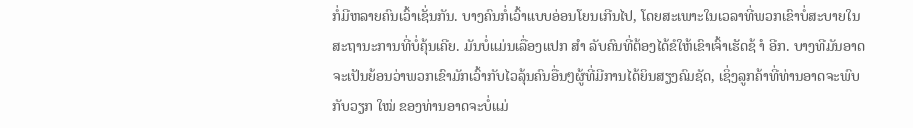ກໍ່ມີຫລາຍຄົນເວົ້າເຊັ່ນກັນ. ບາງຄົນກໍ່ເວົ້າແບບອ່ອນໂຍນເກີນໄປ, ໂດຍສະເພາະໃນເວລາທີ່ພວກເຂົາບໍ່ສະບາຍໃນສະຖານະການທີ່ບໍ່ຄຸ້ນເຄີຍ. ມັນບໍ່ແມ່ນເລື່ອງແປກ ສຳ ລັບຄົນທີ່ຕ້ອງໄດ້ຂໍໃຫ້ເຂົາເຈົ້າເຮັດຊ້ ຳ ອີກ. ບາງທີມັນອາດຈະເປັນຍ້ອນວ່າພວກເຂົາມັກເວົ້າກັບໄວລຸ້ນຄົນອື່ນໆຜູ້ທີ່ມີການໄດ້ຍິນສຽງຄົມຊັດ, ເຊິ່ງລູກຄ້າທີ່ທ່ານອາດຈະພົບກັບວຽກ ໃໝ່ ຂອງທ່ານອາດຈະບໍ່ແມ່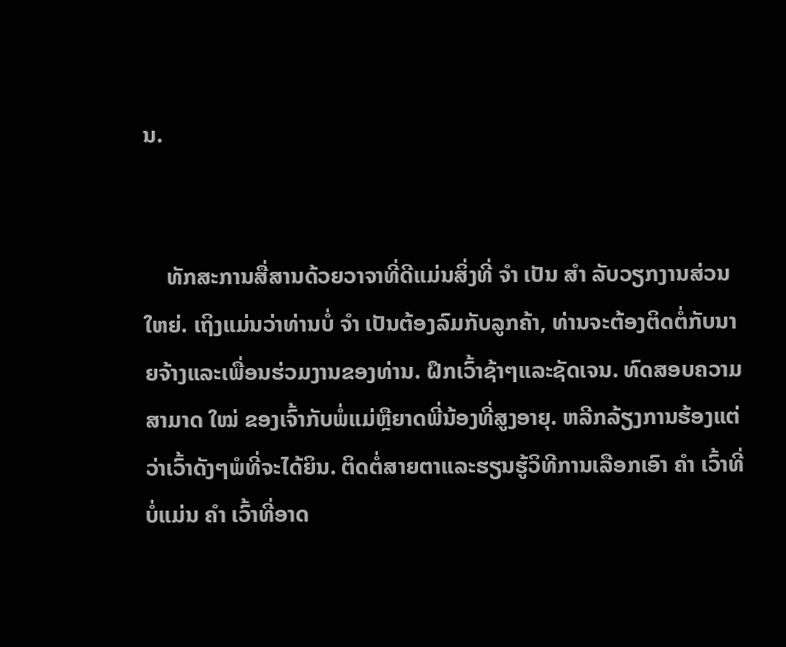ນ.


    ທັກສະການສື່ສານດ້ວຍວາຈາທີ່ດີແມ່ນສິ່ງທີ່ ຈຳ ເປັນ ສຳ ລັບວຽກງານສ່ວນໃຫຍ່. ເຖິງແມ່ນວ່າທ່ານບໍ່ ຈຳ ເປັນຕ້ອງລົມກັບລູກຄ້າ, ທ່ານຈະຕ້ອງຕິດຕໍ່ກັບນາຍຈ້າງແລະເພື່ອນຮ່ວມງານຂອງທ່ານ. ຝຶກເວົ້າຊ້າໆແລະຊັດເຈນ. ທົດສອບຄວາມສາມາດ ໃໝ່ ຂອງເຈົ້າກັບພໍ່ແມ່ຫຼືຍາດພີ່ນ້ອງທີ່ສູງອາຍຸ. ຫລີກລ້ຽງການຮ້ອງແຕ່ວ່າເວົ້າດັງໆພໍທີ່ຈະໄດ້ຍິນ. ຕິດຕໍ່ສາຍຕາແລະຮຽນຮູ້ວິທີການເລືອກເອົາ ຄຳ ເວົ້າທີ່ບໍ່ແມ່ນ ຄຳ ເວົ້າທີ່ອາດ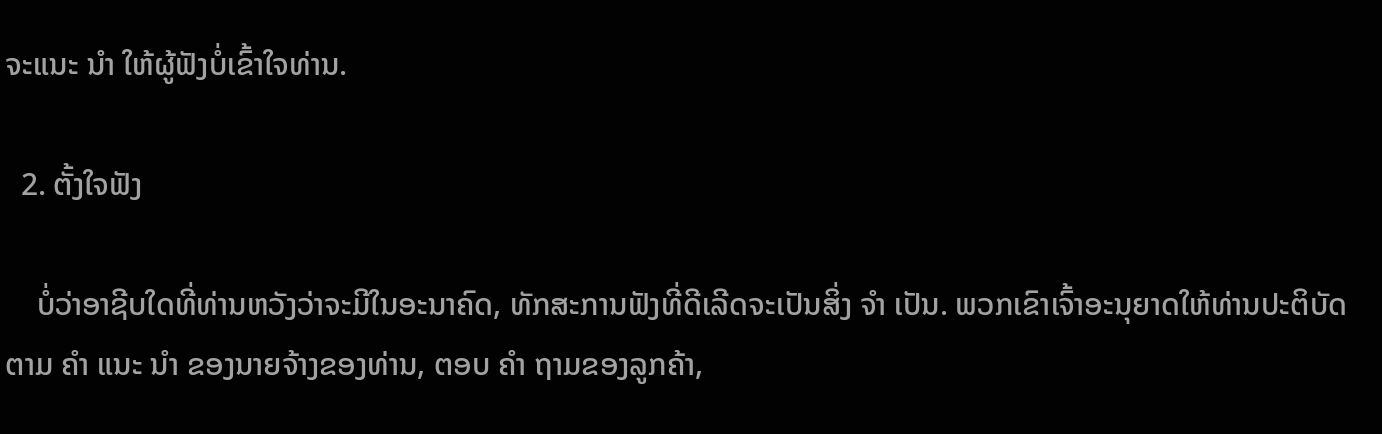ຈະແນະ ນຳ ໃຫ້ຜູ້ຟັງບໍ່ເຂົ້າໃຈທ່ານ.

  2. ຕັ້ງໃຈຟັງ

    ບໍ່ວ່າອາຊີບໃດທີ່ທ່ານຫວັງວ່າຈະມີໃນອະນາຄົດ, ທັກສະການຟັງທີ່ດີເລີດຈະເປັນສິ່ງ ຈຳ ເປັນ. ພວກເຂົາເຈົ້າອະນຸຍາດໃຫ້ທ່ານປະຕິບັດຕາມ ຄຳ ແນະ ນຳ ຂອງນາຍຈ້າງຂອງທ່ານ, ຕອບ ຄຳ ຖາມຂອງລູກຄ້າ,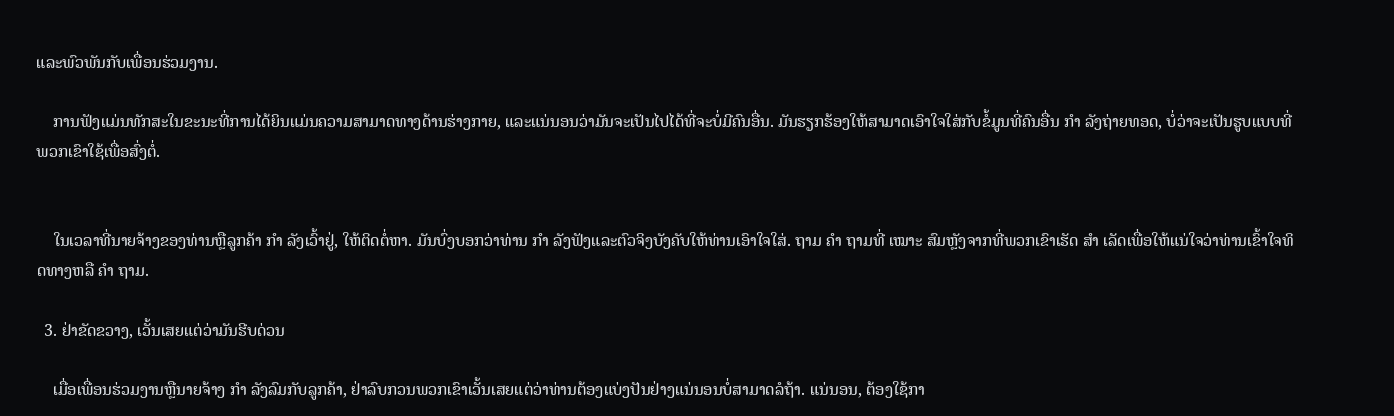ແລະພົວພັນກັບເພື່ອນຮ່ວມງານ.

    ການຟັງແມ່ນທັກສະໃນຂະນະທີ່ການໄດ້ຍິນແມ່ນຄວາມສາມາດທາງດ້ານຮ່າງກາຍ, ແລະແນ່ນອນວ່າມັນຈະເປັນໄປໄດ້ທີ່ຈະບໍ່ມີຄົນອື່ນ. ມັນຮຽກຮ້ອງໃຫ້ສາມາດເອົາໃຈໃສ່ກັບຂໍ້ມູນທີ່ຄົນອື່ນ ກຳ ລັງຖ່າຍທອດ, ບໍ່ວ່າຈະເປັນຮູບແບບທີ່ພວກເຂົາໃຊ້ເພື່ອສົ່ງຕໍ່.


    ໃນເວລາທີ່ນາຍຈ້າງຂອງທ່ານຫຼືລູກຄ້າ ກຳ ລັງເວົ້າຢູ່, ໃຫ້ຕິດຕໍ່ຫາ. ມັນບົ່ງບອກວ່າທ່ານ ກຳ ລັງຟັງແລະຕົວຈິງບັງຄັບໃຫ້ທ່ານເອົາໃຈໃສ່. ຖາມ ຄຳ ຖາມທີ່ ເໝາະ ສົມຫຼັງຈາກທີ່ພວກເຂົາເຮັດ ສຳ ເລັດເພື່ອໃຫ້ແນ່ໃຈວ່າທ່ານເຂົ້າໃຈທິດທາງຫລື ຄຳ ຖາມ.

  3. ຢ່າຂັດຂວາງ, ເວັ້ນເສຍແຕ່ວ່າມັນຮີບດ່ວນ

    ເມື່ອເພື່ອນຮ່ວມງານຫຼືນາຍຈ້າງ ກຳ ລັງລົມກັບລູກຄ້າ, ຢ່າລົບກວນພວກເຂົາເວັ້ນເສຍແຕ່ວ່າທ່ານຕ້ອງແບ່ງປັນຢ່າງແນ່ນອນບໍ່ສາມາດລໍຖ້າ. ແນ່ນອນ, ຕ້ອງໃຊ້ກາ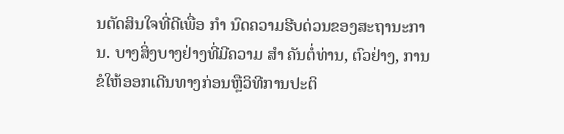ນຕັດສິນໃຈທີ່ດີເພື່ອ ກຳ ນົດຄວາມຮີບດ່ວນຂອງສະຖານະການ. ບາງສິ່ງບາງຢ່າງທີ່ມີຄວາມ ສຳ ຄັນຕໍ່ທ່ານ, ຕົວຢ່າງ, ການຂໍໃຫ້ອອກເດີນທາງກ່ອນຫຼືວິທີການປະຕິ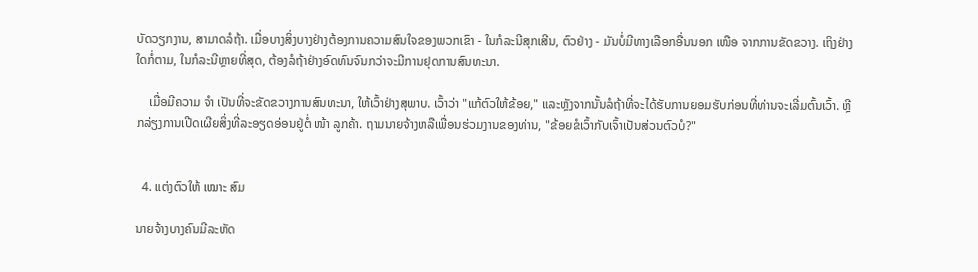ບັດວຽກງານ, ສາມາດລໍຖ້າ. ເມື່ອບາງສິ່ງບາງຢ່າງຕ້ອງການຄວາມສົນໃຈຂອງພວກເຂົາ - ໃນກໍລະນີສຸກເສີນ, ຕົວຢ່າງ - ມັນບໍ່ມີທາງເລືອກອື່ນນອກ ເໜືອ ຈາກການຂັດຂວາງ. ເຖິງຢ່າງໃດກໍ່ຕາມ, ໃນກໍລະນີຫຼາຍທີ່ສຸດ, ຕ້ອງລໍຖ້າຢ່າງອົດທົນຈົນກວ່າຈະມີການຢຸດການສົນທະນາ.

    ເມື່ອມີຄວາມ ຈຳ ເປັນທີ່ຈະຂັດຂວາງການສົນທະນາ, ໃຫ້ເວົ້າຢ່າງສຸພາບ. ເວົ້າວ່າ "ແກ້ຕົວໃຫ້ຂ້ອຍ," ແລະຫຼັງຈາກນັ້ນລໍຖ້າທີ່ຈະໄດ້ຮັບການຍອມຮັບກ່ອນທີ່ທ່ານຈະເລີ່ມຕົ້ນເວົ້າ. ຫຼີກລ່ຽງການເປີດເຜີຍສິ່ງທີ່ລະອຽດອ່ອນຢູ່ຕໍ່ ໜ້າ ລູກຄ້າ. ຖາມນາຍຈ້າງຫລືເພື່ອນຮ່ວມງານຂອງທ່ານ, "ຂ້ອຍຂໍເວົ້າກັບເຈົ້າເປັນສ່ວນຕົວບໍ?"


  4. ແຕ່ງຕົວໃຫ້ ເໝາະ ສົມ

ນາຍຈ້າງບາງຄົນມີລະຫັດ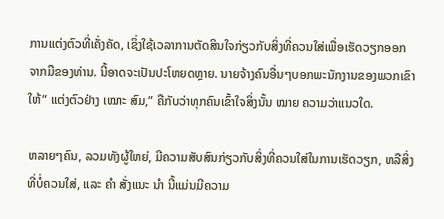ການແຕ່ງຕົວທີ່ເຄັ່ງຄັດ, ເຊິ່ງໃຊ້ເວລາການຕັດສິນໃຈກ່ຽວກັບສິ່ງທີ່ຄວນໃສ່ເພື່ອເຮັດວຽກອອກຈາກມືຂອງທ່ານ. ນີ້ອາດຈະເປັນປະໂຫຍດຫຼາຍ. ນາຍຈ້າງຄົນອື່ນໆບອກພະນັກງານຂອງພວກເຂົາໃຫ້“ ແຕ່ງຕົວຢ່າງ ເໝາະ ສົມ,” ຄືກັບວ່າທຸກຄົນເຂົ້າໃຈສິ່ງນັ້ນ ໝາຍ ຄວາມວ່າແນວໃດ.

ຫລາຍໆຄົນ, ລວມທັງຜູ້ໃຫຍ່, ມີຄວາມສັບສົນກ່ຽວກັບສິ່ງທີ່ຄວນໃສ່ໃນການເຮັດວຽກ, ຫລືສິ່ງທີ່ບໍ່ຄວນໃສ່, ແລະ ຄຳ ສັ່ງແນະ ນຳ ນີ້ແມ່ນມີຄວາມ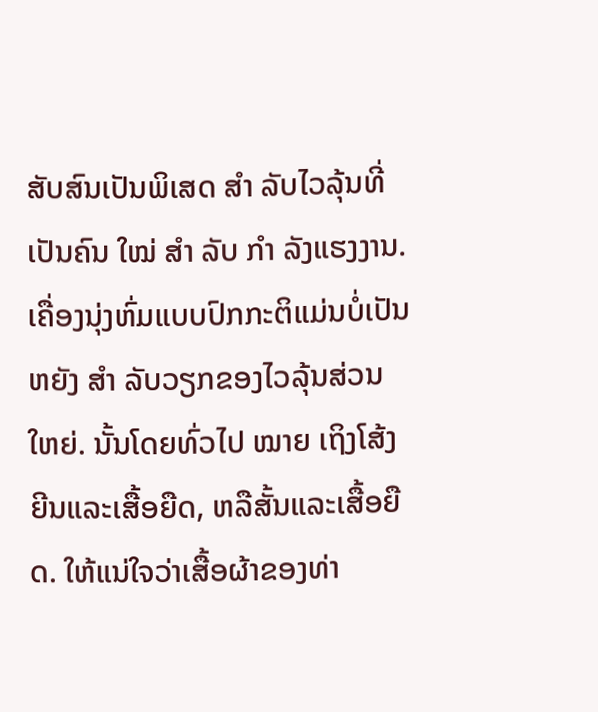ສັບສົນເປັນພິເສດ ສຳ ລັບໄວລຸ້ນທີ່ເປັນຄົນ ໃໝ່ ສຳ ລັບ ກຳ ລັງແຮງງານ. ເຄື່ອງນຸ່ງຫົ່ມແບບປົກກະຕິແມ່ນບໍ່ເປັນຫຍັງ ສຳ ລັບວຽກຂອງໄວລຸ້ນສ່ວນໃຫຍ່. ນັ້ນໂດຍທົ່ວໄປ ໝາຍ ເຖິງໂສ້ງຍີນແລະເສື້ອຍືດ, ຫລືສັ້ນແລະເສື້ອຍືດ. ໃຫ້ແນ່ໃຈວ່າເສື້ອຜ້າຂອງທ່າ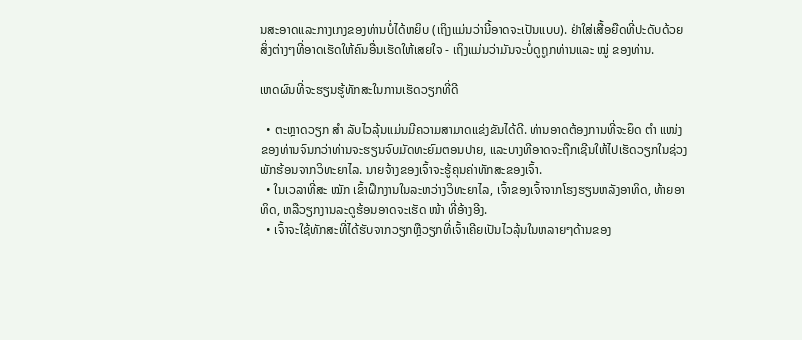ນສະອາດແລະກາງເກງຂອງທ່ານບໍ່ໄດ້ຫຍິບ (ເຖິງແມ່ນວ່ານີ້ອາດຈະເປັນແບບ). ຢ່າໃສ່ເສື້ອຍືດທີ່ປະດັບດ້ວຍສິ່ງຕ່າງໆທີ່ອາດເຮັດໃຫ້ຄົນອື່ນເຮັດໃຫ້ເສຍໃຈ - ເຖິງແມ່ນວ່າມັນຈະບໍ່ດູຖູກທ່ານແລະ ໝູ່ ຂອງທ່ານ.

ເຫດຜົນທີ່ຈະຮຽນຮູ້ທັກສະໃນການເຮັດວຽກທີ່ດີ

  • ຕະຫຼາດວຽກ ສຳ ລັບໄວລຸ້ນແມ່ນມີຄວາມສາມາດແຂ່ງຂັນໄດ້ດີ. ທ່ານອາດຕ້ອງການທີ່ຈະຍຶດ ຕຳ ແໜ່ງ ຂອງທ່ານຈົນກວ່າທ່ານຈະຮຽນຈົບມັດທະຍົມຕອນປາຍ, ແລະບາງທີອາດຈະຖືກເຊີນໃຫ້ໄປເຮັດວຽກໃນຊ່ວງພັກຮ້ອນຈາກວິທະຍາໄລ. ນາຍຈ້າງຂອງເຈົ້າຈະຮູ້ຄຸນຄ່າທັກສະຂອງເຈົ້າ.
  • ໃນເວລາທີ່ສະ ໝັກ ເຂົ້າຝຶກງານໃນລະຫວ່າງວິທະຍາໄລ, ເຈົ້າຂອງເຈົ້າຈາກໂຮງຮຽນຫລັງອາທິດ, ທ້າຍອາທິດ, ຫລືວຽກງານລະດູຮ້ອນອາດຈະເຮັດ ໜ້າ ທີ່ອ້າງອີງ.
  • ເຈົ້າຈະໃຊ້ທັກສະທີ່ໄດ້ຮັບຈາກວຽກຫຼືວຽກທີ່ເຈົ້າເຄີຍເປັນໄວລຸ້ນໃນຫລາຍໆດ້ານຂອງ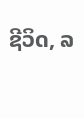ຊີວິດ, ລ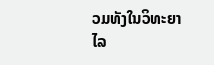ວມທັງໃນວິທະຍາໄລ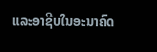ແລະອາຊີບໃນອະນາຄົດ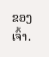ຂອງເຈົ້າ.